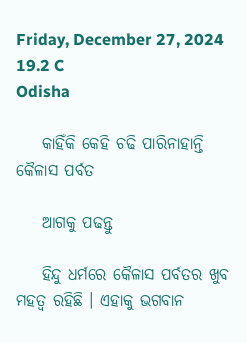Friday, December 27, 2024
19.2 C
Odisha

    କାହିଁକି କେହି ଚଢି ପାରିନାହାନ୍ତି କୈଳାସ ପର୍ବତ

    ଆଗକୁ ପଢନ୍ତୁ

    ହିନ୍ଦୁ ଧର୍ମରେ କୈଳାସ ପର୍ବତର ଖୁବ ମହତ୍ୱ ରହିଛି । ଏହାକୁ ଭଗବାନ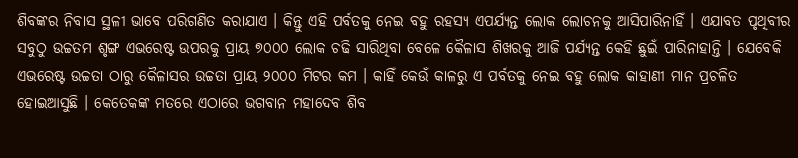ଶିବଙ୍କର ନିବାସ ସ୍ଥଳୀ ଭାବେ ପରିଗଣିତ କରାଯାଏ । କିନ୍ତୁ ଏହି ପର୍ବତକୁ ନେଇ ବହୁ ରହସ୍ୟ ଏପର୍ଯ୍ୟନ୍ତ ଲୋକ ଲୋଚନକୁ ଆସିପାରିନାହିଁ । ଏଯାବତ ପୃଥିବୀର ସବୁଠୁ ଉଚ୍ଚତମ ଶୃଙ୍ଗ ଏଭରେଷ୍ଟ ଉପରକୁ ପ୍ରାୟ ୭୦୦୦ ଲୋକ ଚଢି ସାରିଥିବା ବେଳେ କୈଳାସ ଶିଖରକୁ ଆଜି ପର୍ଯ୍ୟନ୍ତ କେହି ଛୁଇଁ ପାରିନାହାନ୍ତି । ଯେବେକି ଏଭରେଷ୍ଟ ଉଚ୍ଚତା ଠାରୁ କୈଳାସର ଉଚ୍ଚତା ପ୍ରାୟ ୨୦୦୦ ମିଟର କମ । କାହିଁ କେଉଁ କାଳରୁ ଏ ପର୍ବତକୁ ନେଇ ବହୁ ଲୋକ କାହାଣୀ ମାନ ପ୍ରଚଳିତ ହୋଇଆସୁଛି । କେତେକଙ୍କ ମତରେ ଏଠାରେ ଭଗବାନ ମହାଦେବ ଶିବ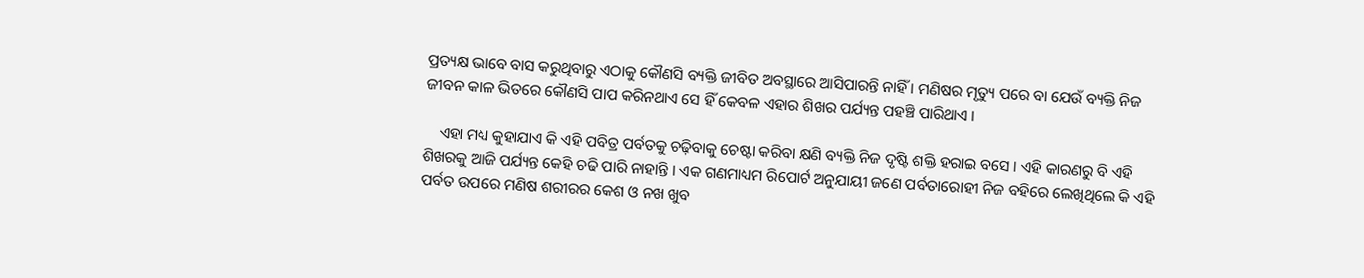ପ୍ରତ୍ୟକ୍ଷ ଭାବେ ବାସ କରୁଥିବାରୁ ଏଠାକୁ କୌଣସି ବ୍ୟକ୍ତି ଜୀବିତ ଅବସ୍ଥାରେ ଆସିପାରନ୍ତି ନାହିଁ । ମଣିଷର ମୃତ୍ୟୁ ପରେ ବା ଯେଉଁ ବ୍ୟକ୍ତି ନିଜ ଜୀବନ କାଳ ଭିତରେ କୌଣସି ପାପ କରିନଥାଏ ସେ ହିଁ କେବଳ ଏହାର ଶିଖର ପର୍ଯ୍ୟନ୍ତ ପହଞ୍ଚି ପାରିଥାଏ ।

    ଏହା ମଧ୍ୟ କୁହାଯାଏ କି ଏହି ପବିତ୍ର ପର୍ବତକୁ ଚଢ଼ିବାକୁ ଚେଷ୍ଟା କରିବା କ୍ଷଣି ବ୍ୟକ୍ତି ନିଜ ଦୃଷ୍ଟି ଶକ୍ତି ହରାଇ ବସେ । ଏହି କାରଣରୁ ବି ଏହି ଶିଖରକୁ ଆଜି ପର୍ଯ୍ୟନ୍ତ କେହି ଚଢି ପାରି ନାହାନ୍ତି । ଏକ ଗଣମାଧ୍ୟମ ରିପୋର୍ଟ ଅନୁଯାୟୀ ଜଣେ ପର୍ବତାରୋହୀ ନିଜ ବହିରେ ଲେଖିଥିଲେ କି ଏହି ପର୍ବତ ଉପରେ ମଣିଷ ଶରୀରର କେଶ ଓ ନଖ ଖୁବ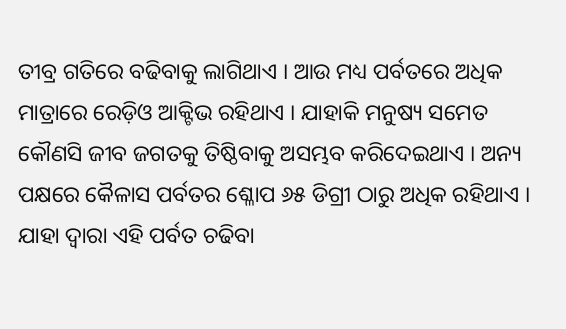ତୀବ୍ର ଗତିରେ ବଢିବାକୁ ଲାଗିଥାଏ । ଆଉ ମଧ୍ୟ ପର୍ବତରେ ଅଧିକ ମାତ୍ରାରେ ରେଡ଼ିଓ ଆକ୍ଟିଭ ରହିଥାଏ । ଯାହାକି ମନୁଷ୍ୟ ସମେତ କୌଣସି ଜୀବ ଜଗତକୁ ତିଷ୍ଠିବାକୁ ଅସମ୍ଭବ କରିଦେଇଥାଏ । ଅନ୍ୟ ପକ୍ଷରେ କୈଳାସ ପର୍ବତର ଶ୍ଳୋପ ୬୫ ଡିଗ୍ରୀ ଠାରୁ ଅଧିକ ରହିଥାଏ । ଯାହା ଦ୍ୱାରା ଏହି ପର୍ବତ ଚଢିବା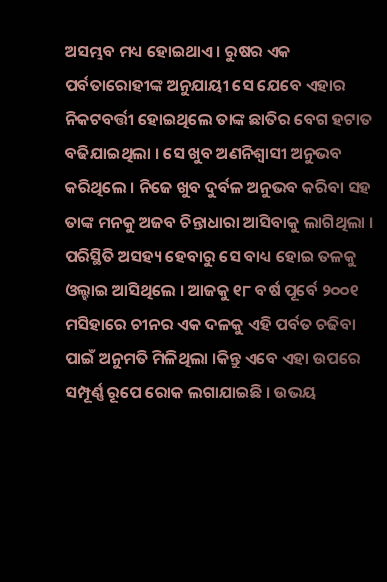ଅସମ୍ଭବ ମଧ୍ୟ ହୋଇଥାଏ । ରୁଷର ଏକ ପର୍ବତାରୋହୀଙ୍କ ଅନୁଯାୟୀ ସେ ଯେବେ ଏହାର ନିକଟବର୍ତ୍ତୀ ହୋଇଥିଲେ ତାଙ୍କ ଛାତିର ବେଗ ହଟାତ ବଢିଯାଇଥିଲା । ସେ ଖୁବ ଅଣନିଶ୍ୱାସୀ ଅନୁଭବ କରିଥିଲେ । ନିଜେ ଖୁବ ଦୁର୍ବଳ ଅନୁଭବ କରିବା ସହ ତାଙ୍କ ମନକୁ ଅଜବ ଚିନ୍ତାଧାରା ଆସିବାକୁ ଲାଗିଥିଲା । ପରିସ୍ଥିତି ଅସହ୍ୟ ହେବାରୁ ସେ ବାଧ୍ୟ ହୋଇ ତଳକୁ ଓଲ୍ହାଇ ଆସିଥିଲେ । ଆଜକୁ ୧୮ ବର୍ଷ ପୂର୍ବେ ୨୦୦୧ ମସିହାରେ ଚୀନର ଏକ ଦଳକୁ ଏହି ପର୍ବତ ଚଢିବା ପାଇଁ ଅନୁମତି ମିଳିଥିଲା ।କିନ୍ତୁ ଏବେ ଏହା ଉପରେ ସମ୍ପୂର୍ଣ୍ଣ ରୂପେ ରୋକ ଲଗାଯାଇଛି । ଉଭୟ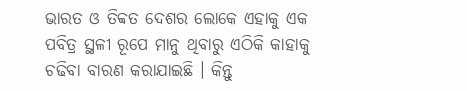ଭାରତ ଓ ତିବ୍ବତ ଦେଶର ଲୋକେ ଏହାକୁ ଏକ ପବିତ୍ର ସ୍ଥଳୀ ରୂପେ ମାନୁ ଥିବାରୁ ଏଠିକି କାହାକୁ ଚଢିବା ବାରଣ କରାଯାଇଛି । କିନ୍ତୁ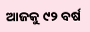ଆଜକୁ ୯୨ ବର୍ଷ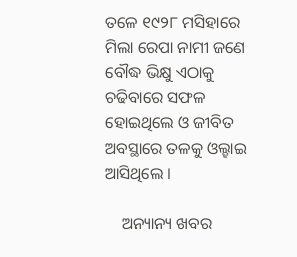ତଳେ ୧୯୨୮ ମସିହାରେ ମିଲା ରେପା ନାମୀ ଜଣେ ବୌଦ୍ଧ ଭିକ୍ଷୁ ଏଠାକୁ ଚଢିବାରେ ସଫଳ ହୋଇଥିଲେ ଓ ଜୀବିତ ଅବସ୍ଥାରେ ତଳକୁ ଓଲ୍ହାଇ ଆସିଥିଲେ ।

    ଅନ୍ୟାନ୍ୟ ଖବର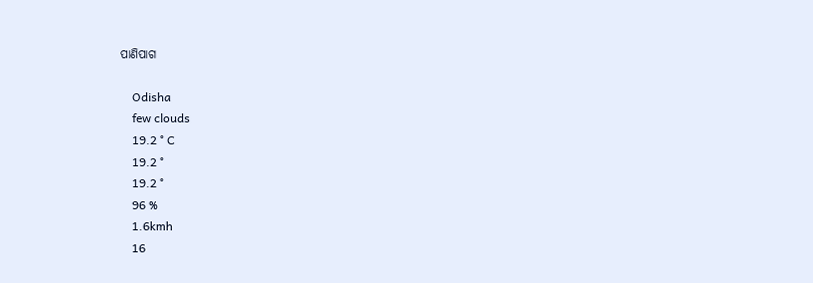ପାଣିପାଗ

    Odisha
    few clouds
    19.2 ° C
    19.2 °
    19.2 °
    96 %
    1.6kmh
    16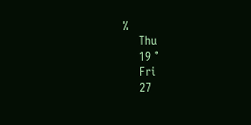%
    Thu
    19 °
    Fri
    27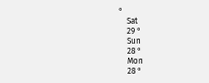°
    Sat
    29 °
    Sun
    28 °
    Mon
    28 °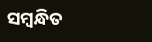ସମ୍ବନ୍ଧିତ